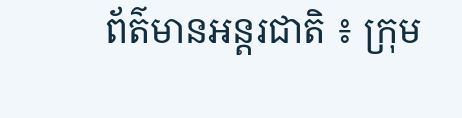ព័ត៌មានអន្តរជាតិ ៖ ក្រុម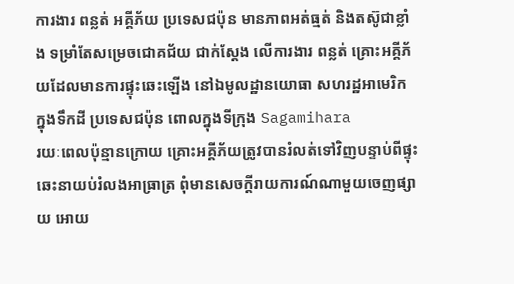ការងារ ពន្លត់ អគ្គីភ័យ ប្រទេសជប៉ុន មានភាពអត់ធ្មត់ និងតស៊ូជាខ្លាំង ទម្រាំតែសម្រេចជោគជ័យ ជាក់ស្តែង លើការងារ ពន្លត់ គ្រោះអគ្គីភ័យដែលមានការផ្ទុះឆេះឡើង នៅឯមូលដ្ឋានយោធា សហរដ្ឋអាមេរិក ក្នុងទឹកដី ប្រទេសជប៉ុន ពោលក្នុងទីក្រុង Sagamihara
រយៈពេលប៉ុន្មានក្រោយ គ្រោះអគ្គីភ័យត្រូវបានរំលត់ទៅវិញបន្ទាប់ពីផ្ទុះឆេះនាយប់រំលងអាធ្រាត្រ ពុំមានសេចក្តីរាយការណ៍ណាមួយចេញផ្សាយ អោយ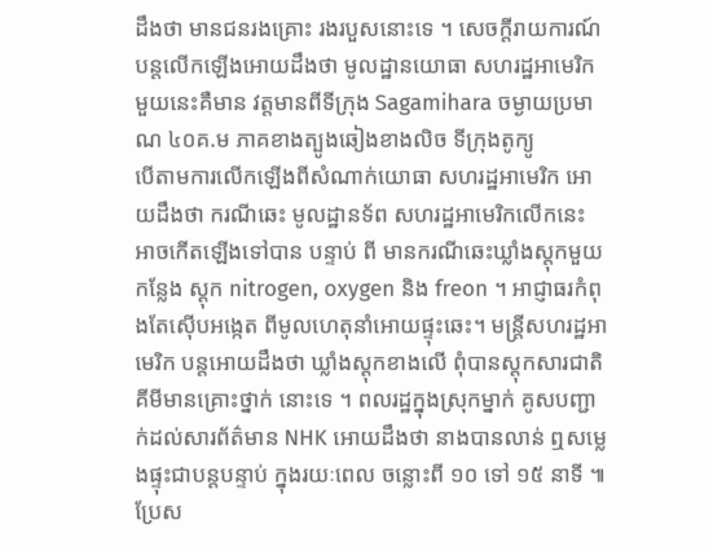ដឹងថា មានជនរងគ្រោះ រងរបួសនោះទេ ។ សេចក្តីរាយការណ៍ បន្តលើកឡើងអោយដឹងថា មូលដ្ឋានយោធា សហរដ្ឋអាមេរិកមួយនេះគឺមាន វត្តមានពីទីក្រុង Sagamihara ចម្ងាយប្រមាណ ៤០គ.ម ភាគខាងត្បូងឆៀងខាងលិច ទីក្រុងតូក្យូ
បើតាមការលើកឡើងពីសំណាក់យោធា សហរដ្ឋអាមេរិក អោយដឹងថា ករណីឆេះ មូលដ្ឋានទ័ព សហរដ្ឋអាមេរិកលើកនេះ អាចកើតឡើងទៅបាន បន្ទាប់ ពី មានករណីឆេះឃ្លាំងស្តុកមួយកន្លែង ស្តុក nitrogen, oxygen និង freon ។ អាជ្ញាធរកំពុងតែស៊ើបអង្កេត ពីមូលហេតុនាំអោយផ្ទុះឆេះ។ មន្រ្តីសហរដ្ឋអាមេរិក បន្តអោយដឹងថា ឃ្លាំងស្តុកខាងលើ ពុំបានស្តុកសារជាតិគីមីមានគ្រោះថ្នាក់ នោះទេ ។ ពលរដ្ឋក្នុងស្រុកម្នាក់ គូសបញ្ជាក់ដល់សារព័ត៌មាន NHK អោយដឹងថា នាងបានលាន់ ឮសម្លេងផ្ទុះជាបន្តបន្ទាប់ ក្នុងរយៈពេល ចន្លោះពី ១០ ទៅ ១៥ នាទី ៕
ប្រែស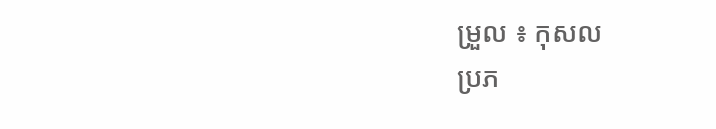ម្រួល ៖ កុសល
ប្រភ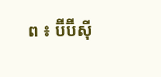ព ៖ ប៊ីប៊ីស៊ី